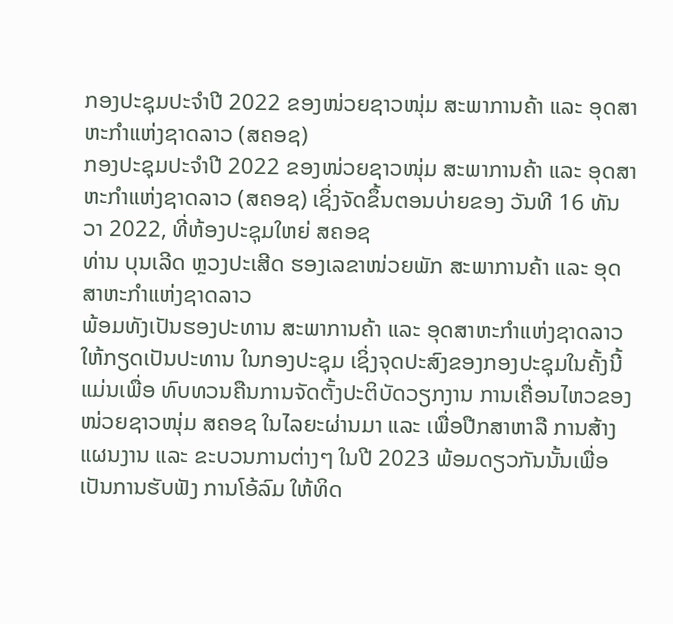ກອງປະຊຸມປະຈຳປີ 2022 ຂອງໜ່ວຍຊາວໜຸ່ມ ສະພາການຄ້າ ແລະ ອຸດສາຫະກຳແຫ່ງຊາດລາວ (ສຄອຊ)
ກອງປະຊຸມປະຈຳປີ 2022 ຂອງໜ່ວຍຊາວໜຸ່ມ ສະພາການຄ້າ ແລະ ອຸດສາຫະກຳແຫ່ງຊາດລາວ (ສຄອຊ) ເຊິ່ງຈັດຂຶ້ນຕອນບ່າຍຂອງ ວັນທີ 16 ທັນວາ 2022, ທີ່ຫ້ອງປະຊຸມໃຫຍ່ ສຄອຊ
ທ່ານ ບຸນເລີດ ຫຼວງປະເສີດ ຮອງເລຂາໜ່ວຍພັກ ສະພາການຄ້າ ແລະ ອຸດສາຫະກຳແຫ່ງຊາດລາວ
ພ້ອມທັງເປັນຮອງປະທານ ສະພາການຄ້າ ແລະ ອຸດສາຫະກຳແຫ່ງຊາດລາວ ໃຫ້ກຽດເປັນປະທານ ໃນກອງປະຊຸມ ເຊິ່ງຈຸດປະສົງຂອງກອງປະຊຸມໃນຄັ້ງນີ້ແມ່ນເພື່ອ ທົບທວນຄືນການຈັດຕັ້ງປະຕິບັດວຽກງານ ການເຄື່ອນໄຫວຂອງໜ່ວຍຊາວໜຸ່ມ ສຄອຊ ໃນໄລຍະຜ່ານມາ ແລະ ເພື່ອປືກສາຫາລື ການສ້າງແຜນງານ ແລະ ຂະບວນການຕ່າງໆ ໃນປີ 2023 ພ້ອມດຽວກັນນັ້ນເພື່ອເປັນການຮັບຟັງ ການໂອ້ລົມ ໃຫ້ທິດ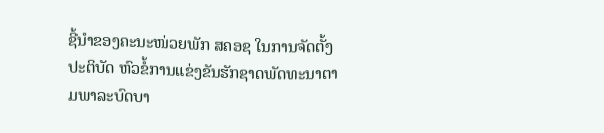ຊີ້ນຳຂອງຄະນະໜ່ວຍພັກ ສຄອຊ ໃນການຈັດຕັ້ງປະຕິບັດ ຫົວຂໍ້ການແຂ່ງຂັນຮັກຊາດພັດທະນາຕາມພາລະບົດບາ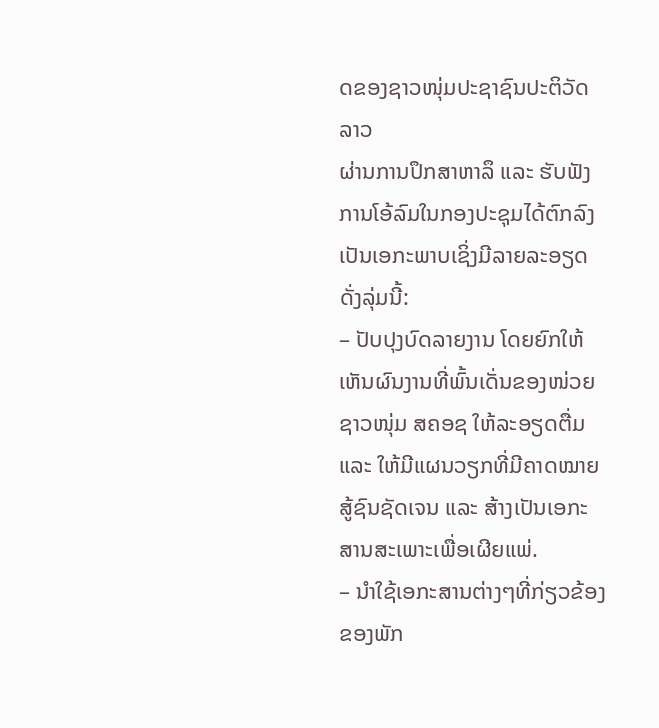ດຂອງຊາວໜຸ່ມປະຊາຊົນປະຕິວັດລາວ
ຜ່ານການປຶກສາຫາລຶ ແລະ ຮັບຟັງ ການໂອ້ລົມໃນກອງປະຊຸມໄດ້ຕົກລົງເປັນເອກະພາບເຊິ່ງມີລາຍລະອຽດດັ່ງລຸ່ມນີ້:
– ປັບປຸງບົດລາຍງານ ໂດຍຍົກໃຫ້ເຫັນຜົນງານທີ່ພົ້ນເດັ່ນຂອງໜ່ວຍຊາວໜຸ່ມ ສຄອຊ ໃຫ້ລະອຽດຕື່ມ ແລະ ໃຫ້ມີແຜນວຽກທີ່ມີຄາດໝາຍສູ້ຊົນຊັດເຈນ ແລະ ສ້າງເປັນເອກະສານສະເພາະເພື່ອເຜີຍແພ່.
– ນຳໃຊ້ເອກະສານຕ່າງໆທີ່ກ່ຽວຂ້ອງຂອງພັກ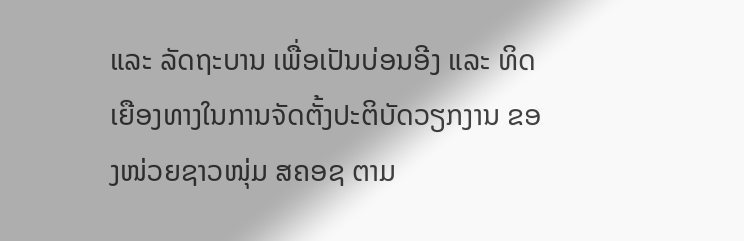ແລະ ລັດຖະບານ ເພື່ອເປັນບ່ອນອີງ ແລະ ທິດເຍືອງທາງໃນການຈັດຕັ້ງປະຕິບັດວຽກງານ ຂອງໜ່ວຍຊາວໜຸ່ມ ສຄອຊ ຕາມ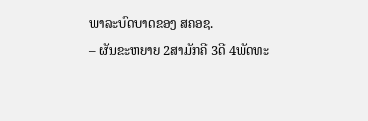ພາລະບົດບາດຂອງ ສຄອຊ.
– ຜັນຂະຫຍາຍ 2ສາມັກຄີ 3ດີ 4ພັດທະ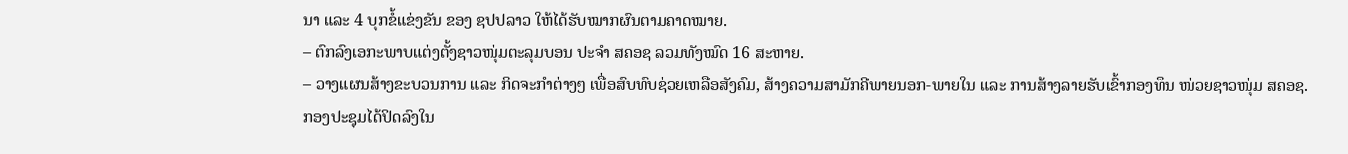ນາ ແລະ 4 ບຸກຂໍ້ແຂ່ງຂັນ ຂອງ ຊປປລາວ ໃຫ້ໄດ້ຮັບໝາກຜົນຕາມຄາດໝາຍ.
– ຕົກລົງເອກະພາບແຕ່ງຕັ້ງຊາວໜຸ່ມຕະລຸມບອນ ປະຈຳ ສຄອຊ ລວມທັງໝົດ 16 ສະຫາຍ.
– ວາງແຜນສ້າງຂະບວນການ ແລະ ກິດຈະກຳຕ່າງໆ ເພື່ອສົບທົບຊ່ວຍເຫລືອສັງຄົມ, ສ້າງຄວາມສາມັກຄີພາຍນອກ-ພາຍໃນ ແລະ ການສ້າງລາຍຮັບເຂົ້າກອງທຶນ ໜ່ວຍຊາວໜຸ່ມ ສຄອຊ.
ກອງປະຊຸມໄດ້ປິດລົງໃນ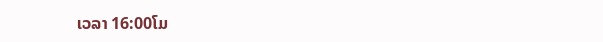ເວລາ 16:00ໂມ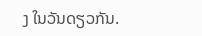ງ ໃນວັນດຽວກັນ.